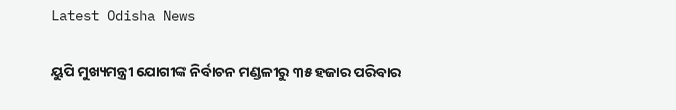Latest Odisha News

ୟୁପି ମୁଖ୍ୟମନ୍ତ୍ରୀ ଯୋଗୀଙ୍କ ନିର୍ବାଚନ ମଣ୍ଡଳୀରୁ ୩୫ ହଜାର ପରିବାର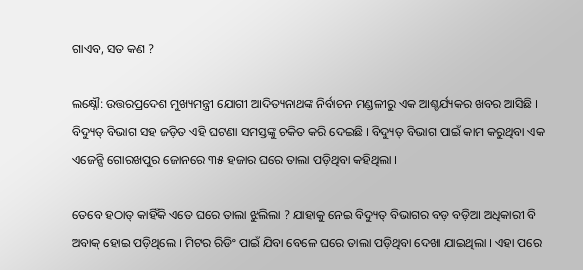ଗାଏବ, ସତ କଣ ?

ଲକ୍ଷ୍ନୌ: ଉତ୍ତରପ୍ରଦେଶ ମୁଖ୍ୟମନ୍ତ୍ରୀ ଯୋଗୀ ଆଦିତ୍ୟନାଥଙ୍କ ନିର୍ବାଚନ ମଣ୍ଡଳୀରୁ ଏକ ଆଶ୍ଚର୍ଯ୍ୟକର ଖବର ଆସିଛି । ବିଦ୍ୟୁତ୍ ବିଭାଗ ସହ ଜଡ଼ିତ ଏହି ଘଟଣା ସମସ୍ତଙ୍କୁ ଚକିତ କରି ଦେଇଛି । ବିଦ୍ୟୁତ୍ ବିଭାଗ ପାଇଁ କାମ କରୁଥିବା ଏକ ଏଜେନ୍ସି ଗୋରଖପୁର ଜୋନରେ ୩୫ ହଜାର ଘରେ ତାଲା ପଡ଼ିଥିବା କହିଥିଲା ।

ତେବେ ହଠାତ୍ କାହିଁକି ଏତେ ଘରେ ତାଲା ଝୁଲିଲା ? ଯାହାକୁ ନେଇ ବିଦ୍ୟୁତ୍ ବିଭାଗର ବଡ଼ ବଡ଼ିଆ ଅଧିକାରୀ ବି ଅବାକ୍ ହୋଇ ପଡ଼ିଥିଲେ । ମିଟର ରିଡିଂ ପାଇଁ ଯିବା ବେଳେ ଘରେ ତାଲା ପଡ଼ିଥିବା ଦେଖା ଯାଇଥିଲା । ଏହା ପରେ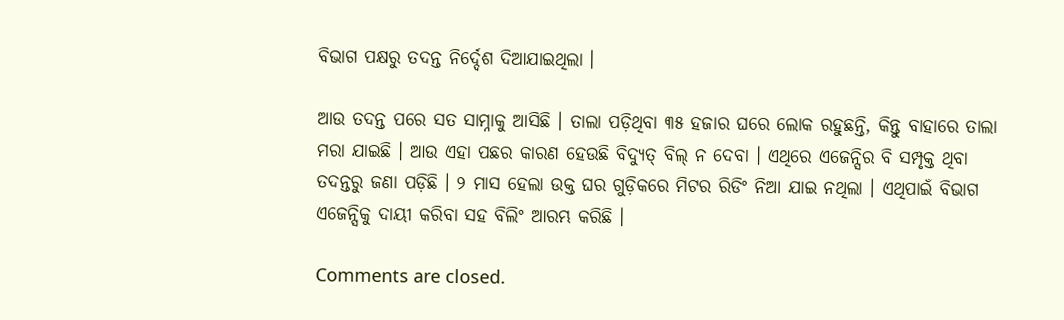ବିଭାଗ ପକ୍ଷରୁ ତଦନ୍ତ ନିର୍ଦ୍ଦେଶ ଦିଆଯାଇଥିଲା ।

ଆଉ ତଦନ୍ତ ପରେ ସତ ସାମ୍ନାକୁ ଆସିଛି । ତାଲା ପଡ଼ିଥିବା ୩୫ ହଜାର ଘରେ ଲୋକ ରହୁଛନ୍ତି, କିନ୍ତୁ ବାହାରେ ତାଲା ମରା ଯାଇଛି । ଆଉ ଏହା ପଛର କାରଣ ହେଉଛି ବିଦ୍ୟୁତ୍ ବିଲ୍ ନ ଦେବା । ଏଥିରେ ଏଜେନ୍ସିର ବି ସମ୍ପୃକ୍ତ ଥିବା ତଦନ୍ତରୁ ଜଣା ପଡ଼ିଛି । ୨ ମାସ ହେଲା ଉକ୍ତ ଘର ଗୁଡ଼ିକରେ ମିଟର ରିଡିଂ ନିଆ ଯାଇ ନଥିଲା । ଏଥିପାଇଁ ବିଭାଗ ଏଜେନ୍ସିକୁ ଦାୟୀ କରିବା ସହ ବିଲିଂ ଆରମ୍ଭ କରିଛି ।

Comments are closed.